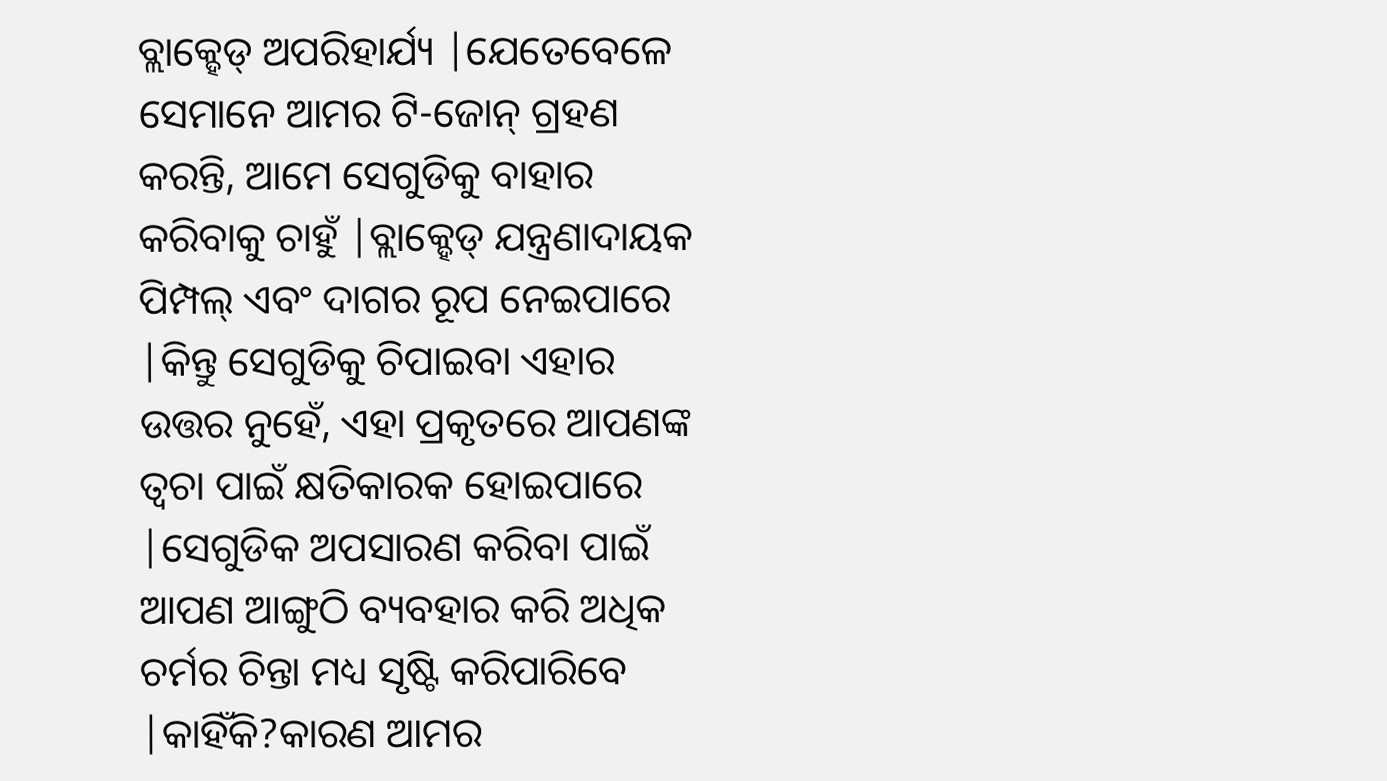ବ୍ଲାକ୍ହେଡ୍ ଅପରିହାର୍ଯ୍ୟ |ଯେତେବେଳେ ସେମାନେ ଆମର ଟି-ଜୋନ୍ ଗ୍ରହଣ କରନ୍ତି, ଆମେ ସେଗୁଡିକୁ ବାହାର କରିବାକୁ ଚାହୁଁ |ବ୍ଲାକ୍ହେଡ୍ ଯନ୍ତ୍ରଣାଦାୟକ ପିମ୍ପଲ୍ ଏବଂ ଦାଗର ରୂପ ନେଇପାରେ |କିନ୍ତୁ ସେଗୁଡିକୁ ଚିପାଇବା ଏହାର ଉତ୍ତର ନୁହେଁ, ଏହା ପ୍ରକୃତରେ ଆପଣଙ୍କ ତ୍ୱଚା ପାଇଁ କ୍ଷତିକାରକ ହୋଇପାରେ |ସେଗୁଡିକ ଅପସାରଣ କରିବା ପାଇଁ ଆପଣ ଆଙ୍ଗୁଠି ବ୍ୟବହାର କରି ଅଧିକ ଚର୍ମର ଚିନ୍ତା ମଧ୍ୟ ସୃଷ୍ଟି କରିପାରିବେ |କାହିଁକି?କାରଣ ଆମର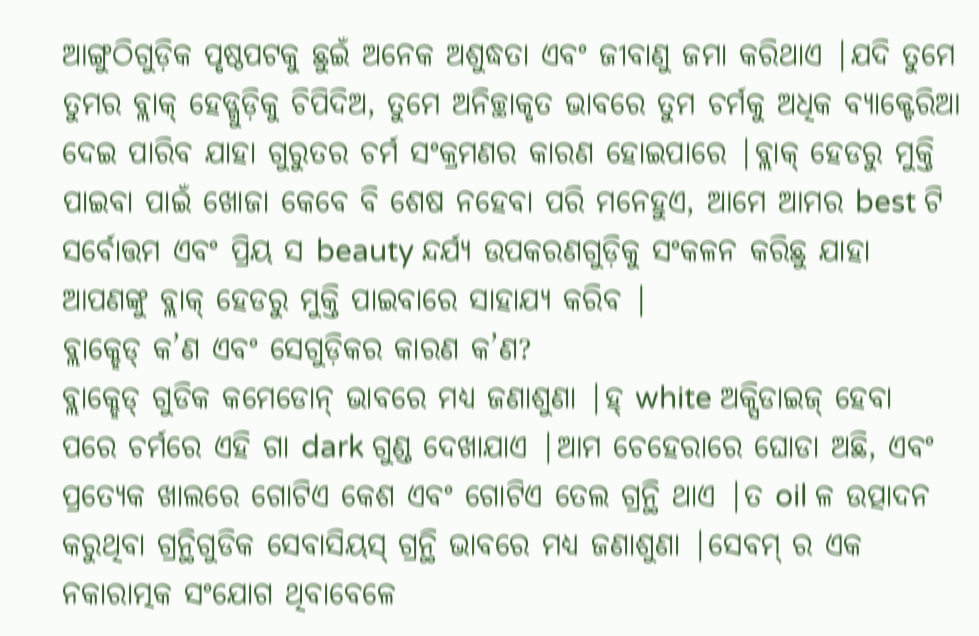ଆଙ୍ଗୁଠିଗୁଡ଼ିକ ପୃଷ୍ଠପଟକୁ ଛୁଇଁ ଅନେକ ଅଶୁଦ୍ଧତା ଏବଂ ଜୀବାଣୁ ଜମା କରିଥାଏ |ଯଦି ତୁମେ ତୁମର ବ୍ଲାକ୍ ହେଡ୍ଗୁଡ଼ିକୁ ଚିପିଦିଅ, ତୁମେ ଅନିଚ୍ଛାକୃତ ଭାବରେ ତୁମ ଚର୍ମକୁ ଅଧିକ ବ୍ୟାକ୍ଟେରିଆ ଦେଇ ପାରିବ ଯାହା ଗୁରୁତର ଚର୍ମ ସଂକ୍ରମଣର କାରଣ ହୋଇପାରେ |ବ୍ଲାକ୍ ହେଡରୁ ମୁକ୍ତି ପାଇବା ପାଇଁ ଖୋଜା କେବେ ବି ଶେଷ ନହେବା ପରି ମନେହୁଏ, ଆମେ ଆମର best ଟି ସର୍ବୋତ୍ତମ ଏବଂ ପ୍ରିୟ ସ beauty ନ୍ଦର୍ଯ୍ୟ ଉପକରଣଗୁଡ଼ିକୁ ସଂକଳନ କରିଛୁ ଯାହା ଆପଣଙ୍କୁ ବ୍ଲାକ୍ ହେଡରୁ ମୁକ୍ତି ପାଇବାରେ ସାହାଯ୍ୟ କରିବ |
ବ୍ଲାକ୍ହେଡ୍ କ’ଣ ଏବଂ ସେଗୁଡ଼ିକର କାରଣ କ’ଣ?
ବ୍ଲାକ୍ହେଡ୍ ଗୁଡିକ କମେଡୋନ୍ ଭାବରେ ମଧ୍ୟ ଜଣାଶୁଣା |ହ୍ white ଅକ୍ସିଡାଇଜ୍ ହେବା ପରେ ଚର୍ମରେ ଏହି ଗା dark ଗୁଣ୍ଡ ଦେଖାଯାଏ |ଆମ ଚେହେରାରେ ଘୋଡା ଅଛି, ଏବଂ ପ୍ରତ୍ୟେକ ଖାଲରେ ଗୋଟିଏ କେଶ ଏବଂ ଗୋଟିଏ ତେଲ ଗ୍ରନ୍ଥି ଥାଏ |ତ oil ଳ ଉତ୍ପାଦନ କରୁଥିବା ଗ୍ରନ୍ଥିଗୁଡିକ ସେବାସିୟସ୍ ଗ୍ରନ୍ଥି ଭାବରେ ମଧ୍ୟ ଜଣାଶୁଣା |ସେବମ୍ ର ଏକ ନକାରାତ୍ମକ ସଂଯୋଗ ଥିବାବେଳେ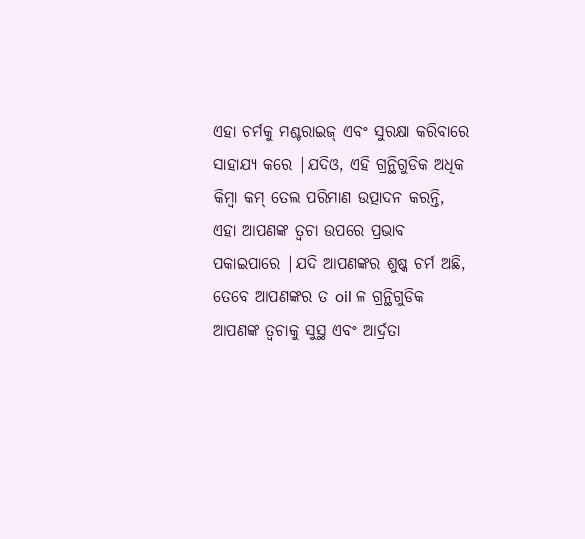ଏହା ଚର୍ମକୁ ମଶ୍ଚରାଇଜ୍ ଏବଂ ସୁରକ୍ଷା କରିବାରେ ସାହାଯ୍ୟ କରେ |ଯଦିଓ, ଏହି ଗ୍ରନ୍ଥିଗୁଡିକ ଅଧିକ କିମ୍ବା କମ୍ ତେଲ ପରିମାଣ ଉତ୍ପାଦନ କରନ୍ତି, ଏହା ଆପଣଙ୍କ ତ୍ୱଚା ଉପରେ ପ୍ରଭାବ ପକାଇପାରେ |ଯଦି ଆପଣଙ୍କର ଶୁଷ୍କ ଚର୍ମ ଅଛି, ତେବେ ଆପଣଙ୍କର ତ oil ଳ ଗ୍ରନ୍ଥିଗୁଡିକ ଆପଣଙ୍କ ତ୍ୱଚାକୁ ସୁସ୍ଥ ଏବଂ ଆର୍ଦ୍ରତା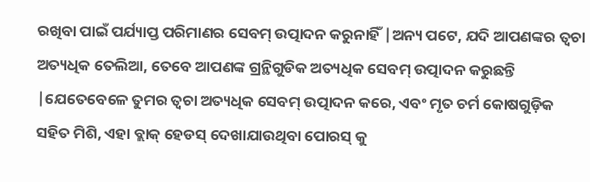ରଖିବା ପାଇଁ ପର୍ଯ୍ୟାପ୍ତ ପରିମାଣର ସେବମ୍ ଉତ୍ପାଦନ କରୁନାହିଁ |ଅନ୍ୟ ପଟେ, ଯଦି ଆପଣଙ୍କର ତ୍ୱଚା ଅତ୍ୟଧିକ ତେଲିଆ, ତେବେ ଆପଣଙ୍କ ଗ୍ରନ୍ଥିଗୁଡିକ ଅତ୍ୟଧିକ ସେବମ୍ ଉତ୍ପାଦନ କରୁଛନ୍ତି |ଯେତେବେଳେ ତୁମର ତ୍ୱଚା ଅତ୍ୟଧିକ ସେବମ୍ ଉତ୍ପାଦନ କରେ, ଏବଂ ମୃତ ଚର୍ମ କୋଷଗୁଡ଼ିକ ସହିତ ମିଶି, ଏହା ବ୍ଲାକ୍ ହେଡସ୍ ଦେଖାଯାଉଥିବା ପୋରସ୍ କୁ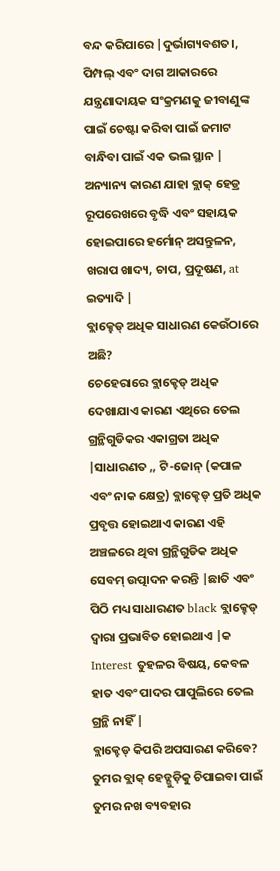ବନ୍ଦ କରିପାରେ |ଦୁର୍ଭାଗ୍ୟବଶତ।, ପିମ୍ପଲ୍ ଏବଂ ଦାଗ ଆକାରରେ ଯନ୍ତ୍ରଣାଦାୟକ ସଂକ୍ରମଣକୁ ଜୀବାଣୁଙ୍କ ପାଇଁ ଚେଷ୍ଟା କରିବା ପାଇଁ ଜମାଟ ବାନ୍ଧିବା ପାଇଁ ଏକ ଭଲ ସ୍ଥାନ |
ଅନ୍ୟାନ୍ୟ କାରଣ ଯାହା ବ୍ଲାକ୍ ହେଡ୍ର ରୂପରେଖରେ ବୃଦ୍ଧି ଏବଂ ସହାୟକ ହୋଇପାରେ ହର୍ମୋନ୍ ଅସନ୍ତୁଳନ, ଖରାପ ଖାଦ୍ୟ, ଚାପ, ପ୍ରଦୂଷଣ, at ଇତ୍ୟାଦି |
ବ୍ଲାକ୍ହେଡ୍ ଅଧିକ ସାଧାରଣ କେଉଁଠାରେ ଅଛି?
ଚେହେରାରେ ବ୍ଲାକ୍ହେଡ୍ ଅଧିକ ଦେଖାଯାଏ କାରଣ ଏଥିରେ ତେଲ ଗ୍ରନ୍ଥିଗୁଡିକର ଏକାଗ୍ରତା ଅଧିକ |ସାଧାରଣତ ,, ଟି-ଜୋନ୍ (କପାଳ ଏବଂ ନାକ କ୍ଷେତ୍ର) ବ୍ଲାକ୍ହେଡ୍ ପ୍ରତି ଅଧିକ ପ୍ରବୃତ୍ତ ହୋଇଥାଏ କାରଣ ଏହି ଅଞ୍ଚଳରେ ଥିବା ଗ୍ରନ୍ଥିଗୁଡିକ ଅଧିକ ସେବମ୍ ଉତ୍ପାଦନ କରନ୍ତି |ଛାତି ଏବଂ ପିଠି ମଧ୍ୟ ସାଧାରଣତ black ବ୍ଲାକ୍ହେଡ୍ ଦ୍ୱାରା ପ୍ରଭାବିତ ହୋଇଥାଏ |କ Interest ତୁହଳର ବିଷୟ, କେବଳ ହାତ ଏବଂ ପାଦର ପାପୁଲିରେ ତେଲ ଗ୍ରନ୍ଥି ନାହିଁ |
ବ୍ଲାକ୍ହେଡ୍ କିପରି ଅପସାରଣ କରିବେ?
ତୁମର ବ୍ଲାକ୍ ହେଡ୍ଗୁଡ଼ିକୁ ଚିପାଇବା ପାଇଁ ତୁମର ନଖ ବ୍ୟବହାର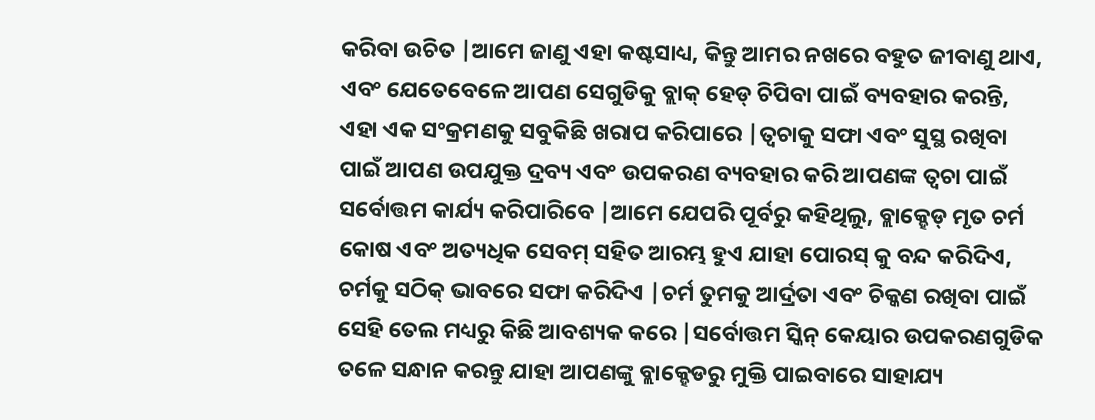କରିବା ଉଚିତ |ଆମେ ଜାଣୁ ଏହା କଷ୍ଟସାଧ୍ୟ, କିନ୍ତୁ ଆମର ନଖରେ ବହୁତ ଜୀବାଣୁ ଥାଏ, ଏବଂ ଯେତେବେଳେ ଆପଣ ସେଗୁଡିକୁ ବ୍ଲାକ୍ ହେଡ୍ ଚିପିବା ପାଇଁ ବ୍ୟବହାର କରନ୍ତି, ଏହା ଏକ ସଂକ୍ରମଣକୁ ସବୁକିଛି ଖରାପ କରିପାରେ |ତ୍ୱଚାକୁ ସଫା ଏବଂ ସୁସ୍ଥ ରଖିବା ପାଇଁ ଆପଣ ଉପଯୁକ୍ତ ଦ୍ରବ୍ୟ ଏବଂ ଉପକରଣ ବ୍ୟବହାର କରି ଆପଣଙ୍କ ତ୍ୱଚା ପାଇଁ ସର୍ବୋତ୍ତମ କାର୍ଯ୍ୟ କରିପାରିବେ |ଆମେ ଯେପରି ପୂର୍ବରୁ କହିଥିଲୁ, ବ୍ଲାକ୍ହେଡ୍ ମୃତ ଚର୍ମ କୋଷ ଏବଂ ଅତ୍ୟଧିକ ସେବମ୍ ସହିତ ଆରମ୍ଭ ହୁଏ ଯାହା ପୋରସ୍ କୁ ବନ୍ଦ କରିଦିଏ, ଚର୍ମକୁ ସଠିକ୍ ଭାବରେ ସଫା କରିଦିଏ |ଚର୍ମ ତୁମକୁ ଆର୍ଦ୍ରତା ଏବଂ ଚିକ୍କଣ ରଖିବା ପାଇଁ ସେହି ତେଲ ମଧ୍ୟରୁ କିଛି ଆବଶ୍ୟକ କରେ |ସର୍ବୋତ୍ତମ ସ୍କିନ୍ କେୟାର ଉପକରଣଗୁଡିକ ତଳେ ସନ୍ଧାନ କରନ୍ତୁ ଯାହା ଆପଣଙ୍କୁ ବ୍ଲାକ୍ହେଡରୁ ମୁକ୍ତି ପାଇବାରେ ସାହାଯ୍ୟ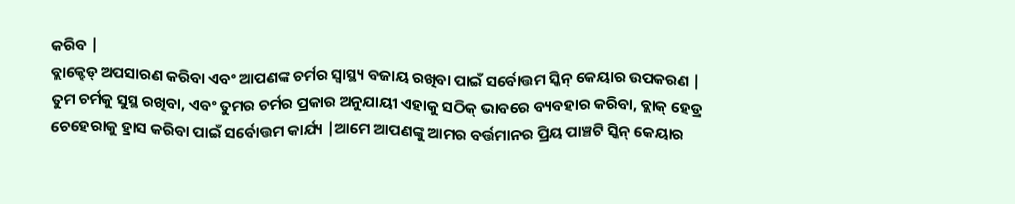କରିବ |
ବ୍ଲାକ୍ହେଡ୍ ଅପସାରଣ କରିବା ଏବଂ ଆପଣଙ୍କ ଚର୍ମର ସ୍ୱାସ୍ଥ୍ୟ ବଜାୟ ରଖିବା ପାଇଁ ସର୍ବୋତ୍ତମ ସ୍କିନ୍ କେୟାର ଉପକରଣ |
ତୁମ ଚର୍ମକୁ ସୁସ୍ଥ ରଖିବା, ଏବଂ ତୁମର ଚର୍ମର ପ୍ରକାର ଅନୁଯାୟୀ ଏହାକୁ ସଠିକ୍ ଭାବରେ ବ୍ୟବହାର କରିବା, ବ୍ଲାକ୍ ହେଡ୍ର ଚେହେରାକୁ ହ୍ରାସ କରିବା ପାଇଁ ସର୍ବୋତ୍ତମ କାର୍ଯ୍ୟ |ଆମେ ଆପଣଙ୍କୁ ଆମର ବର୍ତ୍ତମାନର ପ୍ରିୟ ପାଞ୍ଚଟି ସ୍କିନ୍ କେୟାର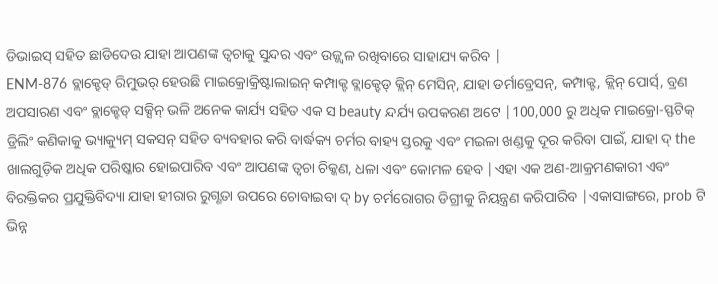ଡିଭାଇସ୍ ସହିତ ଛାଡିଦେଉ ଯାହା ଆପଣଙ୍କ ତ୍ୱଚାକୁ ସୁନ୍ଦର ଏବଂ ଉଜ୍ଜ୍ୱଳ ରଖିବାରେ ସାହାଯ୍ୟ କରିବ |
ENM-876 ବ୍ଲାକ୍ହେଡ୍ ରିମୁଭର୍ ହେଉଛି ମାଇକ୍ରୋକ୍ରିଷ୍ଟାଲାଇନ୍ କମ୍ପାକ୍ଟ ବ୍ଲାକ୍ହେଡ୍ କ୍ଲିନ୍ ମେସିନ୍, ଯାହା ଡର୍ମାବ୍ରେସନ୍, କମ୍ପାକ୍ଟ, କ୍ଲିନ୍ ପୋର୍ସ୍, ବ୍ରଣ ଅପସାରଣ ଏବଂ ବ୍ଲାକ୍ହେଡ୍ ସକ୍ସିନ୍ ଭଳି ଅନେକ କାର୍ଯ୍ୟ ସହିତ ଏକ ସ beauty ନ୍ଦର୍ଯ୍ୟ ଉପକରଣ ଅଟେ |100,000 ରୁ ଅଧିକ ମାଇକ୍ରୋ-ସ୍ଫଟିକ୍ ଡ୍ରିଲିଂ କଣିକାକୁ ଭ୍ୟାକ୍ୟୁମ୍ ସକସନ୍ ସହିତ ବ୍ୟବହାର କରି ବାର୍ଦ୍ଧକ୍ୟ ଚର୍ମର ବାହ୍ୟ ସ୍ତରକୁ ଏବଂ ମଇଳା ଖଣ୍ଡକୁ ଦୂର କରିବା ପାଇଁ, ଯାହା ଦ୍ the ଖାଲଗୁଡ଼ିକ ଅଧିକ ପରିଷ୍କାର ହୋଇପାରିବ ଏବଂ ଆପଣଙ୍କ ତ୍ୱଚା ଚିକ୍କଣ, ଧଳା ଏବଂ କୋମଳ ହେବ |ଏହା ଏକ ଅଣ-ଆକ୍ରମଣକାରୀ ଏବଂ ବିରକ୍ତିକର ପ୍ରଯୁକ୍ତିବିଦ୍ୟା ଯାହା ହୀରାର ରୁଗ୍ଣତା ଉପରେ ଚୋବାଇବା ଦ୍ by ଚର୍ମରୋଗର ଡିଗ୍ରୀକୁ ନିୟନ୍ତ୍ରଣ କରିପାରିବ |ଏକାସାଙ୍ଗରେ, prob ଟି ଭିନ୍ନ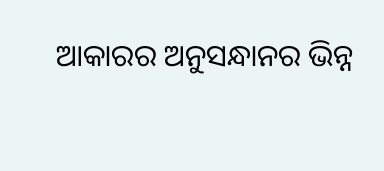ଆକାରର ଅନୁସନ୍ଧାନର ଭିନ୍ନ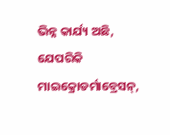ଭିନ୍ନ କାର୍ଯ୍ୟ ଅଛି, ଯେପରିକି ମାଇକ୍ରୋଡର୍ମାବ୍ରେସନ୍,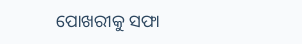ପୋଖରୀକୁ ସଫା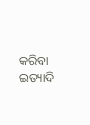କରିବା ଇତ୍ୟାଦି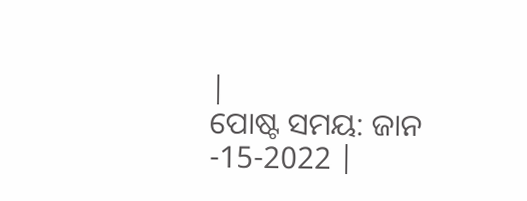|
ପୋଷ୍ଟ ସମୟ: ଜାନ -15-2022 |